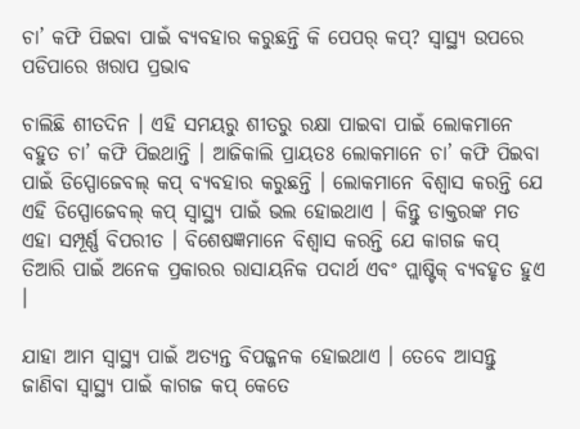ଚା’ କଫି ପିଇବା ପାଇଁ ବ୍ୟବହାର କରୁଛନ୍ତି କି ପେପର୍ କପ୍? ସ୍ୱାସ୍ଥ୍ୟ ଉପରେ ପଡିପାରେ ଖରାପ ପ୍ରଭାବ

ଚାଲିଛି ଶୀତଦିନ । ଏହି ସମୟରୁ ଶୀତରୁ ରକ୍ଷା ପାଇବା ପାଇଁ ଲୋକମାନେ ବହୁତ ଚା’ କଫି ପିଇଥାନ୍ତି । ଆଜିକାଲି ପ୍ରାୟତଃ ଲୋକମାନେ ଚା’ କଫି ପିଇବା ପାଇଁ ଡିସ୍ପୋଜେବଲ୍‌ କପ୍‌ ବ୍ୟବହାର କରୁଛନ୍ତି । ଲୋକମାନେ ବିଶ୍ୱାସ କରନ୍ତି ଯେ ଏହି ଡିସ୍ପୋଜେବଲ୍‌ କପ୍‌ ସ୍ୱାସ୍ଥ୍ୟ ପାଇଁ ଭଲ ହୋଇଥାଏ । କିନ୍ତୁ ଡାକ୍ତରଙ୍କ ମତ ଏହା ସମ୍ପୂର୍ଣ୍ଣ ବିପରୀତ । ବିଶେଷଜ୍ଞମାନେ ବିଶ୍ୱାସ କରନ୍ତି ଯେ କାଗଜ କପ୍ ତିଆରି ପାଇଁ ଅନେକ ପ୍ରକାରର ରାସାୟନିକ ପଦାର୍ଥ ଏବଂ ପ୍ଲାଷ୍ଟିକ୍ ବ୍ୟବହୃତ ହୁଏ ।

ଯାହା ଆମ ସ୍ୱାସ୍ଥ୍ୟ ପାଇଁ ଅତ୍ୟନ୍ତ ବିପଜ୍ଜନକ ହୋଇଥାଏ । ତେବେ ଆସନ୍ତୁ ଜାଣିବା ସ୍ୱାସ୍ଥ୍ୟ ପାଇଁ କାଗଜ କପ୍ କେତେ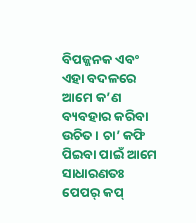ବିପଜ୍ଜନକ ଏବଂ ଏହା ବଦଳରେ ଆମେ କ’ଣ ବ୍ୟବହାର କରିବା ଉଚିତ । ଚା’ କଫି ପିଇବା ପାଇଁ ଆମେ ସାଧାରଣତଃ ପେପର୍ କପ୍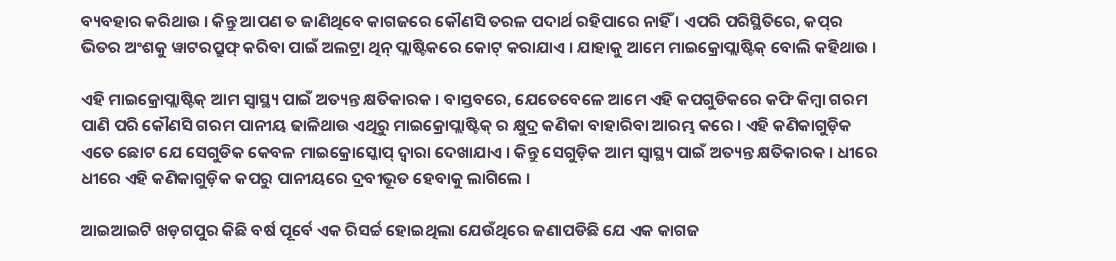ବ୍ୟବହାର କରିଥାଉ । କିନ୍ତୁ ଆପଣ ତ ଜାଣିଥିବେ କାଗଜରେ କୌଣସି ତରଳ ପଦାର୍ଥ ରହିପାରେ ନାହିଁ । ଏପରି ପରିସ୍ଥିତିରେ, କପ୍‌ର ଭିତର ଅଂଶକୁ ୱାଟରପ୍ରୁଫ୍ କରିବା ପାଇଁ ଅଲଟ୍ରା ଥିନ୍ ପ୍ଲାଷ୍ଟିକରେ କୋଟ୍ କରାଯାଏ । ଯାହାକୁ ଆମେ ମାଇକ୍ରୋପ୍ଲାଷ୍ଟିକ୍ ବୋଲି କହିଥାଉ ।

ଏହି ମାଇକ୍ରୋପ୍ଲାଷ୍ଟିକ୍ ଆମ ସ୍ୱାସ୍ଥ୍ୟ ପାଇଁ ଅତ୍ୟନ୍ତ କ୍ଷତିକାରକ । ବାସ୍ତବରେ, ଯେତେବେଳେ ଆମେ ଏହି କପଗୁଡିକରେ କଫି କିମ୍ବା ଗରମ ପାଣି ପରି କୌଣସି ଗରମ ପାନୀୟ ଢାଳିଥାଉ ଏଥିରୁ ମାଇକ୍ରୋପ୍ଲାଷ୍ଟିକ୍ ର କ୍ଷୁଦ୍ର କଣିକା ବାହାରିବା ଆରମ୍ଭ କରେ । ଏହି କଣିକାଗୁଡ଼ିକ ଏତେ ଛୋଟ ଯେ ସେଗୁଡିକ କେବଳ ମାଇକ୍ରୋସ୍କୋପ୍ ଦ୍ୱାରା ଦେଖାଯାଏ । କିନ୍ତୁ ସେଗୁଡ଼ିକ ଆମ ସ୍ୱାସ୍ଥ୍ୟ ପାଇଁ ଅତ୍ୟନ୍ତ କ୍ଷତିକାରକ । ଧୀରେ ଧୀରେ ଏହି କଣିକାଗୁଡ଼ିକ କପରୁ ପାନୀୟରେ ଦ୍ରବୀଭୂତ ହେବାକୁ ଲାଗିଲେ ।

ଆଇଆଇଟି ଖଡ଼ଗପୁର କିଛି ବର୍ଷ ପୂର୍ବେ ଏକ ରିସର୍ଚ୍ଚ ହୋଇଥିଲା ଯେଉଁଥିରେ ଜଣାପଡିଛି ଯେ ଏକ କାଗଜ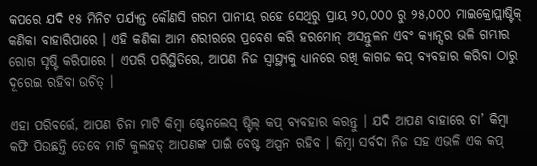କପରେ ଯଦି ୧୫ ମିନିଟ ପର୍ଯ୍ୟନ୍ତ କୌଣସି ଗରମ ପାନୀୟ ରହେ ସେଥିରୁ ପ୍ରାୟ ୨୦,୦୦୦ ରୁ ୨୫,୦୦୦ ମାଇକ୍ରୋପ୍ଲାଷ୍ଟିକ୍ କଣିକା ବାହାରିପାରେ । ଏହି କଣିକା ଆମ ଶରୀରରେ ପ୍ରବେଶ କରି ହରମୋନ୍ ଅସନ୍ତୁଳନ ଏବଂ କ୍ୟାନ୍ସର ଭଳି ଗମ୍ଭୀର ରୋଗ ସୃଷ୍ଟି କରିପାରେ । ଏପରି ପରିସ୍ଥିତିରେ, ଆପଣ ନିଜ ସ୍ୱାସ୍ଥ୍ୟକୁ ଧ୍ୟାନରେ ରଖି କାଗଜ କପ୍ ବ୍ୟବହାର କରିବା ଠାରୁ ଦୂରେଇ ରହିବା ଉଚିତ୍ ।

ଏହା ପରିବର୍ତ୍ତେ, ଆପଣ ଚିନା ମାଟି କିମ୍ବା ଷ୍ଟେନଲେସ୍ ଷ୍ଟିଲ୍ କପ୍ ବ୍ୟବହାର କରନ୍ତୁ । ଯଦି ଆପଣ ବାହାରେ ଚା’ କିମ୍ବା କଫି ପିଉଛନ୍ତି ତେବେ ମାଟି କୁଲହଡ୍ ଆପଣଙ୍କ ପାଇଁ ବେଷ୍ଟ ଅପ୍ସନ ରହିବ । କିମ୍ବା ସର୍ବଦା ନିଜ ସହ ଏଭଳି ଏକ କପ୍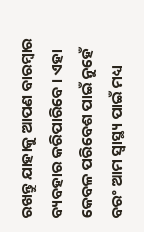ରଖନ୍ତୁ ଯାହାକୁ ଆପଣ ବାରମ୍ବାର ବ୍ୟବହାର କରିପାରିବେ । ଏହା କେବଳ ପରିବେଶ ପାଇଁ ନୁହେଁ ବରଂ ଆମ ସ୍ୱାସ୍ଥ୍ୟ ପାଇଁ ମଧ୍ୟ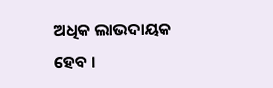ଅଧିକ ଲାଭଦାୟକ ହେବ ।